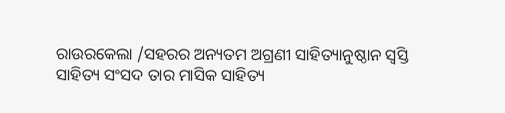ରାଉରକେଲା /ସହରର ଅନ୍ୟତମ ଅଗ୍ରଣୀ ସାହିତ୍ୟାନୁଷ୍ଠାନ ସ୍ବସ୍ତି ସାହିତ୍ୟ ସଂସଦ ତାର ମାସିକ ସାହିତ୍ୟ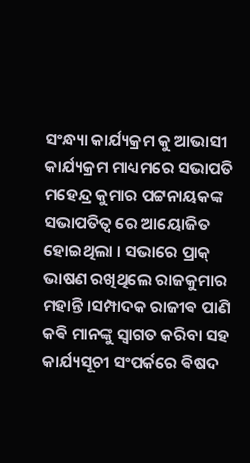ସଂନ୍ଧ୍ୟା କାର୍ଯ୍ୟକ୍ରମ କୁ ଆଭାସୀ କାର୍ଯ୍ୟକ୍ରମ ମାଧ୍ୟମରେ ସଭାପତି ମହେନ୍ଦ୍ର କୁମାର ପଟ୍ଟନାୟକଙ୍କ ସଭାପତିତ୍ୱ ରେ ଆୟୋଜିତ ହୋଇଥିଲା । ସଭାରେ ପ୍ରାକ୍ ଭାଷଣ ରଖିଥିଲେ ରାଜକୁମାର ମହାନ୍ତି ।ସମ୍ପାଦକ ରାଜୀଵ ପାଣି କଵି ମାନଙ୍କୁ ସ୍ବାଗତ କରିବା ସହ କାର୍ଯ୍ୟସୂଚୀ ସଂପର୍କରେ ଵିଷଦ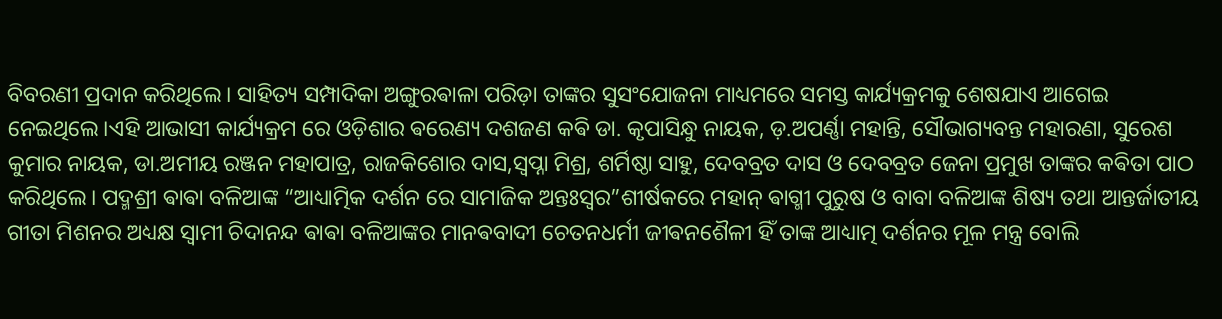ବିବରଣୀ ପ୍ରଦାନ କରିଥିଲେ। ସାହିତ୍ୟ ସମ୍ପାଦିକା ଅଙ୍ଗୁରଵାଳା ପରିଡ଼ା ତାଙ୍କର ସୁସଂଯୋଜନା ମାଧ୍ୟମରେ ସମସ୍ତ କାର୍ଯ୍ୟକ୍ରମକୁ ଶେଷଯାଏ ଆଗେଇ ନେଇଥିଲେ।ଏହି ଆଭାସୀ କାର୍ଯ୍ୟକ୍ରମ ରେ ଓଡ଼ିଶାର ଵରେଣ୍ୟ ଦଶଜଣ କଵି ଡା. କୃପାସିନ୍ଧୁ ନାୟକ, ଡ଼.ଅପର୍ଣ୍ଣା ମହାନ୍ତି, ସୌଭାଗ୍ୟବନ୍ତ ମହାରଣା, ସୁରେଶ କୁମାର ନାୟକ, ଡା.ଅମୀୟ ରଞ୍ଜନ ମହାପାତ୍ର, ରାଜକିଶୋର ଦାସ,ସ୍ବପ୍ନା ମିଶ୍ର, ଶର୍ମିଷ୍ଠା ସାହୁ, ଦେବବ୍ରତ ଦାସ ଓ ଦେବବ୍ରତ ଜେନା ପ୍ରମୁଖ ତାଙ୍କର କଵିତା ପାଠ କରିଥିଲେ। ପଦ୍ମଶ୍ରୀ ଵାଵା ବଳିଆଙ୍କ “ଆଧ୍ୟାତ୍ମିକ ଦର୍ଶନ ରେ ସାମାଜିକ ଅନ୍ତଃସ୍ବର”ଶୀର୍ଷକରେ ମହାନ୍ ଵାଗ୍ମୀ ପୁରୁଷ ଓ ବାବା ବଳିଆଙ୍କ ଶିଷ୍ୟ ତଥା ଆନ୍ତର୍ଜାତୀୟ ଗୀତା ମିଶନର ଅଧ୍ୟକ୍ଷ ସ୍ଵାମୀ ଚିଦାନନ୍ଦ ଵାଵା ବଳିଆଙ୍କର ମାନଵବାଦୀ ଚେତନଧର୍ମୀ ଜୀଵନଶୈଳୀ ହିଁ ତାଙ୍କ ଆଧ୍ୟାତ୍ମ ଦର୍ଶନର ମୂଳ ମନ୍ତ୍ର ବୋଲି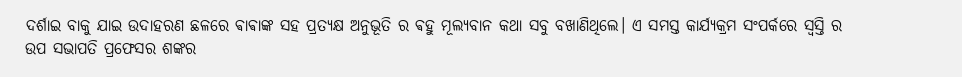ଦର୍ଶାଇ ବାକୁ ଯାଇ ଉଦାହରଣ ଛଳରେ ଵାଵାଙ୍କ ସହ ପ୍ରତ୍ୟକ୍ଷ ଅନୁଭୂତି ର ଵହୁ ମୂଲ୍ୟବାନ କଥା ସବୁ ବଖାଣିଥିଲେ। ଏ ସମସ୍ତ କାର୍ଯ୍ୟକ୍ରମ ସଂପର୍କରେ ସ୍ବସ୍ତି ର ଉପ ସଭାପତି ପ୍ରଫେସର ଶଙ୍କର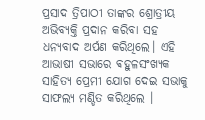ପ୍ରସାଦ ତ୍ରିପାଠୀ ତାଙ୍କର ଶ୍ରୋତ୍ରୀୟ ଅଭିବ୍ୟକ୍ତି ପ୍ରଦାନ କରିବା ସହ ଧନ୍ୟବାଦ ଅର୍ପଣ କରିଥିଲେ। ଏହି ଆଭାଷୀ ସଭାରେ ଵହୁଳସଂଖ୍ୟକ ସାହିତ୍ୟ ପ୍ରେମୀ ଯୋଗ ଦେଇ ସଭାକୁ ସାଫଲ୍ୟ ମଣ୍ଡିତ କରିଥିଲେ ।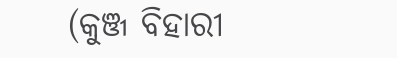(କୁଞ୍ଜ ବିହାରୀ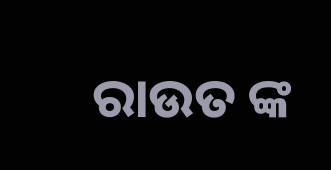ରାଉତ ଙ୍କ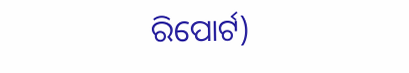ରିପୋର୍ଟ)